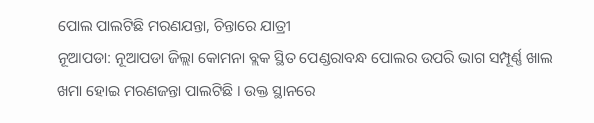ପୋଲ ପାଲଟିଛି ମରଣଯନ୍ତା, ଚିନ୍ତାରେ ଯାତ୍ରୀ
ନୂଆପଡା: ନୂଆପଡା ଜିଲ୍ଲା କୋମନା ବ୍ଲକ ସ୍ଥିତ ପେଣ୍ଡରାବନ୍ଧ ପୋଲର ଉପରି ଭାଗ ସମ୍ପୂର୍ଣ୍ଣ ଖାଲ ଖମା ହୋଇ ମରଣଜନ୍ତା ପାଲଟିଛି । ଉକ୍ତ ସ୍ଥାନରେ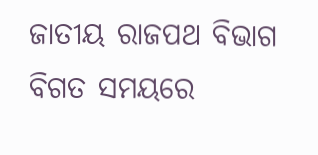ଜାତୀୟ ରାଜପଥ ବିଭାଗ ବିଗତ ସମୟରେ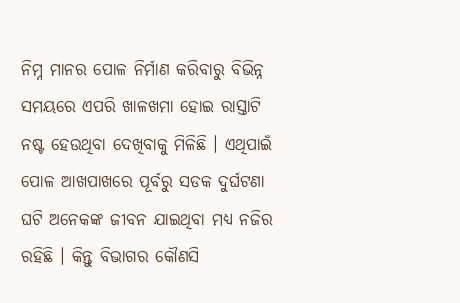ନିମ୍ନ ମାନର ପୋଳ ନିର୍ମାଣ କରିବାରୁ ବିଭିନ୍ନ ସମୟରେ ଏପରି ଖାଳଖମା ହୋଇ ରାସ୍ତାଟି ନଷ୍ଟ ହେଉଥିବା ଦେଖିବାକୁ ମିଳିଛି । ଏଥିପାଇଁ ପୋଳ ଆଖପାଖରେ ପୂର୍ବରୁ ସଡକ ଦୁର୍ଘଟଣା ଘଟି ଅନେକଙ୍କ ଜୀବନ ଯାଇଥିବା ମଧ୍ୟ ନଜିର ରହିଛି । କିନ୍ତୁ ବିଭାଗର କୌଣସି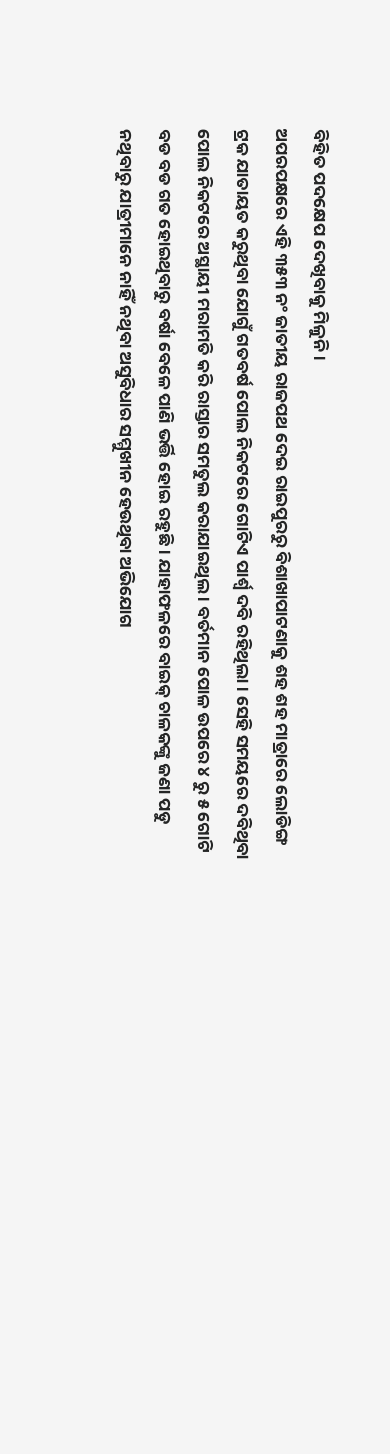ବିହିତ ପଦକ୍ଷେପ ଦେଖିବାକୁ ମିଳୁନି ।
ଅପରପକ୍ଷରେ ଏହି ୩୫୩ ନଂ ଜାତୀୟ ରାଜପଥ ଦେଇ ରାଇପୁରରୁ ବିଶାଖାପାଟଣାକୁ ଶହ ଶହ ମାତ୍ରାରେ ଲୋଡିଙ୍ଗ ଟ୍ରକ ଯାତାୟତ କରୁଥିବା ଯୋଗୁଁ ଗତବର୍ଷ ପୋଲ ନିକଟରେ ଗୋଟିଏ ପାର୍ଶ୍ୱ ଦବି ରହିଥିଲା । ସେହି ସମୟରେ ଦବିଥିବା ପୋଲ ନିକଟରେ ଅସ୍ଥାୟୀ ମରାମତି କରି ରାସ୍ତାର ସମତୁଲ କରାଯାଇଥିଲ । ବର୍ତମାନ ପୋଳ ଉପରେ ୪ ରୁ ୫ ଗୋଟି ବଡ ବଡ ଗତ ହୋଇଥିବାରୁ ବର୍ଷା ବେଳେ ପାଣି ଭର୍ତ୍ତି ହୋଇ ରହୁଛି । ଯାହାଫଳରେ ବାଇକ୍ ଚାଳକଙ୍କୁ ଜଣା ପଡୁ ନଥିବାରୁ ଯାତ୍ରୀମାନେ ନାହିଁ ନଥିବା ଅସୁବିଧାର ସମ୍ମୁଖୀନ ହେଉଥିବା ଅଭିଯୋଗ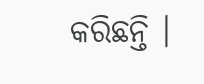କରିଛନ୍ତି ।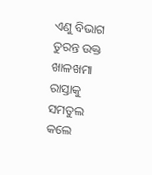ଏଣୁ ବିଭାଗ ତୁରନ୍ତ ଉକ୍ତ ଖାଳଖମା ରାସ୍ତାକୁ ସମତୁଲ କଲେ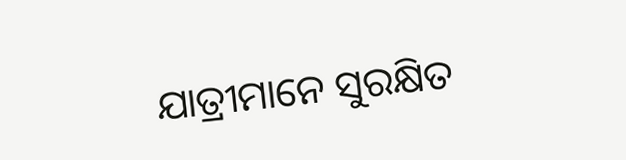ଯାତ୍ରୀମାନେ ସୁରକ୍ଷିତ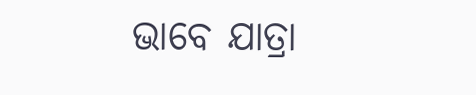ଭାବେ ଯାତ୍ରା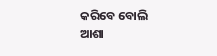କରିବେ ବୋଲି ଆଶା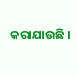କରାଯାଉଛି ।